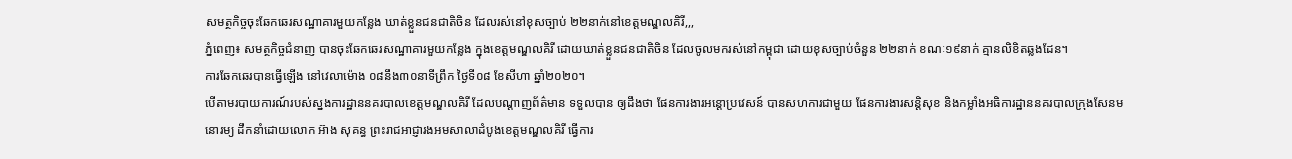សមត្ថកិច្ចចុះឆែកឆេរសណ្ឋាគារមួយកន្លែង ឃាត់ខ្លួនជនជាតិចិន ដែលរស់នៅខុសច្បាប់ ២២នាក់នៅខេត្តមណ្ឌលគិរី,,,
ភ្នំពេញ៖ សមត្ថកិច្ចជំនាញ បានចុះឆែកឆេរសណ្ឋាគារមួយកន្លែង ក្នុងខេត្តមណ្ឌលគិរី ដោយឃាត់ខ្លួនជនជាតិចិន ដែលចូលមករស់នៅកម្ពុជា ដោយខុសច្បាប់ចំនួន ២២នាក់ ខណៈ១៩នាក់ គ្មានលិខិតឆ្លងដែន។
ការឆែកឆេរបានធ្វើឡើង នៅវេលាម៉ោង ០៨នឹង៣០នាទីព្រឹក ថ្ងៃទី០៨ ខែសីហា ឆ្នាំ២០២០។
បើតាមរបាយការណ៍របស់ស្នងការដ្ឋាននគរបាលខេត្តមណ្ឌលគិរី ដែលបណ្តាញព័ត៌មាន ទទួលបាន ឲ្យដឹងថា ផែនការងារអន្តោប្រវេសន៍ បានសហការជាមួយ ផែនការងារសន្តិសុខ និងកម្លាំងអធិការដ្ឋាននគរបាលក្រុងសែនមនោរម្យ ដឹកនាំដោយលោក អ៊ាង សុគន្ធ ព្រះរាជអាជ្ញារងអមសាលាដំបូងខេត្តមណ្ឌលគិរី ធ្វើការ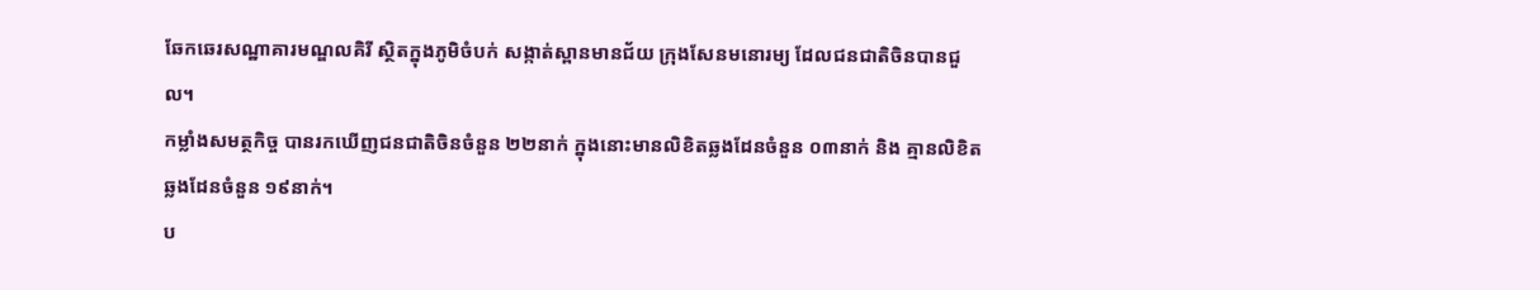ឆែកឆេរសណ្ឋាគារមណ្ឌលគិរី ស្ថិតក្នុងភូមិចំបក់ សង្កាត់ស្ពានមានជ័យ ក្រុងសែនមនោរម្យ ដែលជនជាតិចិនបានជួល។
កម្លាំងសមត្ថកិច្ច បានរកឃើញជនជាតិចិនចំនួន ២២នាក់ ក្នុងនោះមានលិខិតឆ្លងដែនចំនួន ០៣នាក់ និង គ្មានលិខិតឆ្លងដែនចំនួន ១៩នាក់។
ប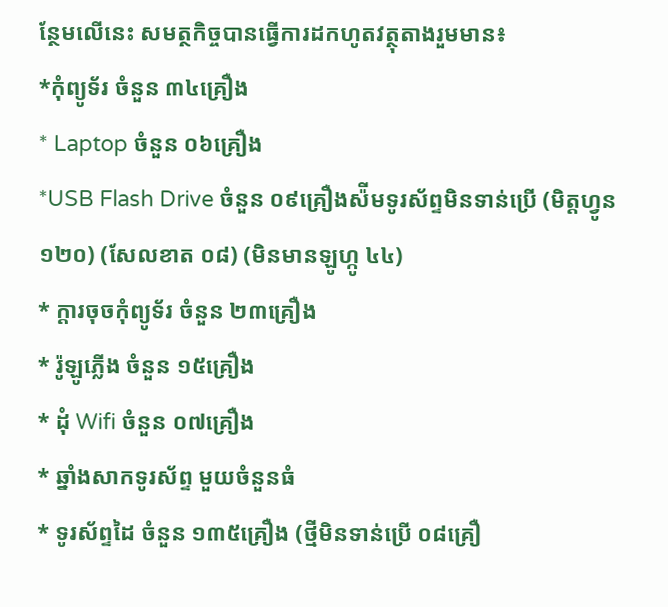ន្ថែមលើនេះ សមត្ថកិច្ចបានធ្វេីការដកហូតវត្ថុតាងរួមមាន៖
*កុំព្យូទ័រ ចំនួន ៣៤គ្រឿង
* Laptop ចំនួន ០៦គ្រឿង
*USB Flash Drive ចំនួន ០៩គ្រឿងស៉ីមទូរស័ព្ទមិនទាន់ប្រើ (មិត្តហ្វូន ១២០) (សែលខាត ០៨) (មិនមានឡូហ្កូ ៤៤)
* ក្តារចុចកុំព្យូទ័រ ចំនួន ២៣គ្រឿង
* រ៉ូឡូភ្លើង ចំនួន ១៥គ្រឿង
* ដុំ Wifi ចំនួន ០៧គ្រឿង
* ឆ្នាំងសាកទូរស័ព្ទ មួយចំនួនធំ
* ទូរស័ព្ទដៃ ចំនួន ១៣៥គ្រឿង (ថ្មីមិនទាន់ប្រើ ០៨គ្រឿ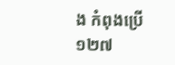ង កំពុងប្រើ ១២៧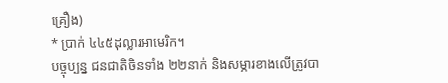គ្រឿង)
* ប្រាក់ ៤៤៥ដុល្លារអាមេរិក។
បច្ចុប្បន្ន ជនជាតិចិនទាំង ២២នាក់ និងសម្ភារខាងលើត្រូវបា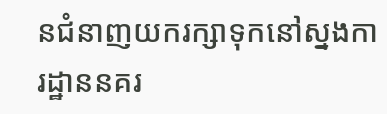នជំនាញយករក្សាទុកនៅស្នងការដ្ឋាននគរ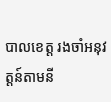បាលខេត្ត រងចាំអនុវត្តន៍តាមនី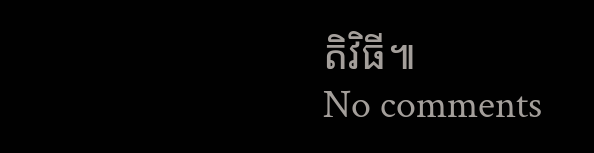តិវិធី៕
No comments